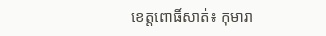ខេត្តពោធិ៍សាត់៖ កុមារា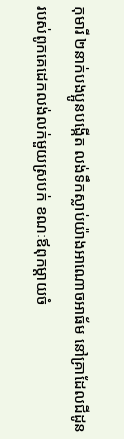កុមារី ២នាក់បងប្អូនបង្កើត លង់ទឹកស្លាប់យ៉ាងអាណោចអាធ័ម នៅគ្រាដែលជីដូនរបស់ពូកគេដេកលង់លក់មួយស្របក់ ខណៈឪពុកម្ដាយចំ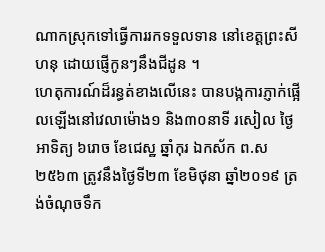ណាកស្រុកទៅធ្វើការរកទទួលទាន នៅខេត្តព្រះសីហនុ ដោយផ្ញើកូនៗនឹងជីដូន ។
ហេតុការណ៍ដ៏រន្ធត់ខាងលើនេះ បានបង្កការភ្ញាក់ផ្អើលឡើងនៅវេលាម៉ោង១ និង៣០នាទី រសៀល ថ្ងៃអាទិត្យ ៦រោច ខែជេស្ឋ ឆ្នាំកុរ ឯកស័ក ព.ស ២៥៦៣ ត្រូវនឹងថ្ងៃទី២៣ ខែមិថុនា ឆ្នាំ២០១៩ ត្រង់ចំណុចទឹក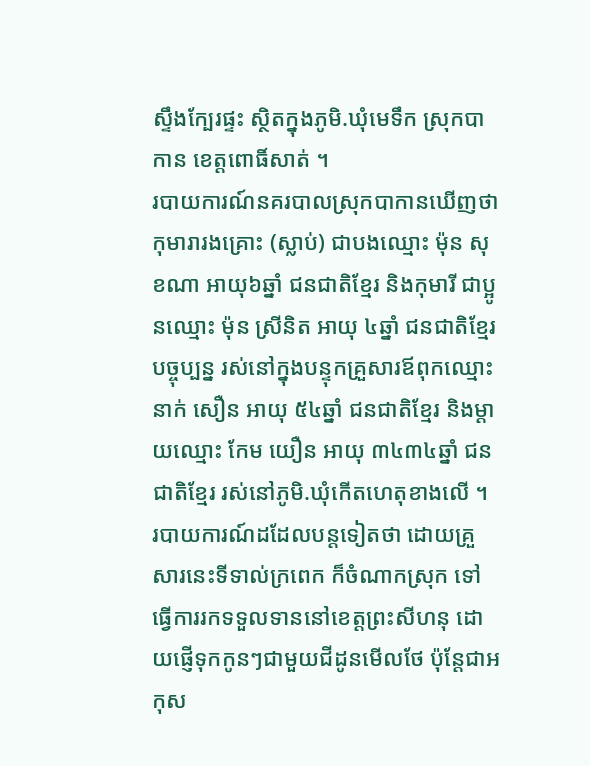ស្ទឹងក្បែរផ្ទះ ស្ថិតក្នុងភូមិ.ឃុំមេទឹក ស្រុកបាកាន ខេត្តពោធិ៍សាត់ ។
របាយការណ៍នគរបាលស្រុកបាកានឃើញថា កុមារារងគ្រោះ (ស្លាប់) ជាបងឈ្មោះ ម៉ុន សុខណា អាយុ៦ឆ្នាំ ជនជាតិខ្មែរ និងកុមារី ជាប្អូនឈ្មោះ ម៉ុន ស្រីនិត អាយុ ៤ឆ្នាំ ជនជាតិខ្មែរ បច្ចុប្បន្ន រស់នៅក្នុងបន្ទុកគ្រួសារឪពុកឈ្មោះ នាក់ សឿន អាយុ ៥៤ឆ្នាំ ជនជាតិខ្មែរ និងម្ដាយឈ្មោះ កែម យឿន អាយុ ៣៤៣៤ឆ្នាំ ជនជាតិខ្មែរ រស់នៅភូមិ.ឃុំកើតហេតុខាងលើ ។
របាយការណ៍ដដែលបន្តទៀតថា ដោយគ្រួសារនេះទីទាល់ក្រពេក ក៏ចំណាកស្រុក ទៅធ្វើការរកទទួលទាននៅខេត្តព្រះសីហនុ ដោយផ្ញើទុកកូនៗជាមួយជីដូនមើលថែ ប៉ុន្តែជាអកុស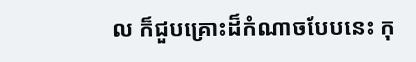ល ក៏ជួបគ្រោះដ៏កំណាចបែបនេះ កុ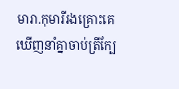មារា.កុមារីរងគ្រោះគេឃើញនាំគ្នាចាប់ត្រីក្បែ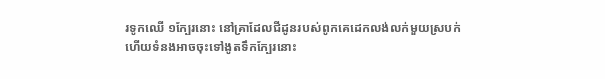រទូកឈើ ១ក្បែរនោះ នៅគ្រាដែលជីដូនរបស់ពូកគេដេកលង់លក់មួយស្របក់ ហើយទំនងអាចចុះទៅងូតទឹកក្បែរនោះ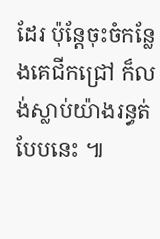ដែរ ប៉ុន្តែចុះចំកន្លែងគេជីកជ្រៅ ក៏លង់ស្លាប់យ៉ាងរន្ធត់បែបនេះ ៕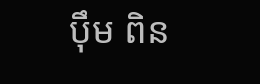បុឹម ពិន